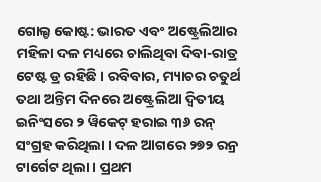ଗୋଲ୍ଡ କୋଷ୍ଟ: ଭାରତ ଏବଂ ଅଷ୍ଟ୍ରେଲିଆର ମହିଳା ଦଳ ମଧ୍ୟରେ ଚାଲିଥିବା ଦିବା-ରାତ୍ର ଟେଷ୍ଟ ଡ୍ର ରହିଛି । ରବିବାର, ମ୍ୟାଚର ଚତୁର୍ଥ ତଥା ଅନ୍ତିମ ଦିନରେ ଅଷ୍ଟ୍ରେଲିଆ ଦ୍ୱିତୀୟ ଇନିଂସରେ ୨ ୱିକେଟ୍ ହରାଇ ୩୬ ରନ୍ ସଂଗ୍ରହ କରିଥିଲା । ଦଳ ଆଗରେ ୨୭୨ ରନ୍ର ଟାର୍ଗେଟ ଥିଲା । ପ୍ରଥମ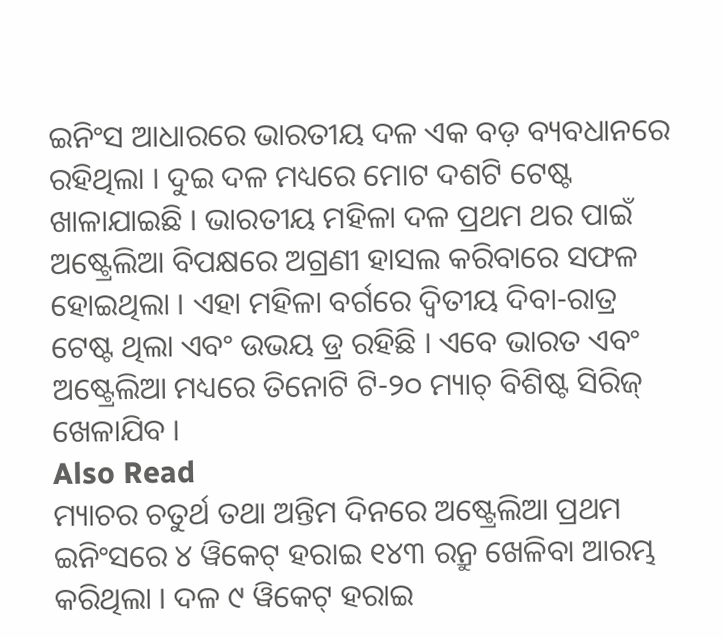ଇନିଂସ ଆଧାରରେ ଭାରତୀୟ ଦଳ ଏକ ବଡ଼ ବ୍ୟବଧାନରେ ରହିଥିଲା । ଦୁଇ ଦଳ ମଧ୍ୟରେ ମୋଟ ଦଶଟି ଟେଷ୍ଟ ଖାଳାଯାଇଛି । ଭାରତୀୟ ମହିଳା ଦଳ ପ୍ରଥମ ଥର ପାଇଁ ଅଷ୍ଟ୍ରେଲିଆ ବିପକ୍ଷରେ ଅଗ୍ରଣୀ ହାସଲ କରିବାରେ ସଫଳ ହୋଇଥିଲା । ଏହା ମହିଳା ବର୍ଗରେ ଦ୍ୱିତୀୟ ଦିବା-ରାତ୍ର ଟେଷ୍ଟ ଥିଲା ଏବଂ ଉଭୟ ଡ୍ର ରହିଛି । ଏବେ ଭାରତ ଏବଂ ଅଷ୍ଟ୍ରେଲିଆ ମଧ୍ୟରେ ତିନୋଟି ଟି-୨୦ ମ୍ୟାଚ୍ ବିଶିଷ୍ଟ ସିରିଜ୍ ଖେଳାଯିବ ।
Also Read
ମ୍ୟାଚର ଚତୁର୍ଥ ତଥା ଅନ୍ତିମ ଦିନରେ ଅଷ୍ଟ୍ରେଲିଆ ପ୍ରଥମ ଇନିଂସରେ ୪ ୱିକେଟ୍ ହରାଇ ୧୪୩ ରନ୍ରୁ ଖେଳିବା ଆରମ୍ଭ କରିଥିଲା । ଦଳ ୯ ୱିକେଟ୍ ହରାଇ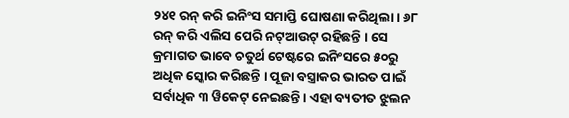୨୪୧ ରନ୍ କରି ଇନିଂସ ସମାପ୍ତି ଘୋଷଣା କରିଥିଲା । ୬୮ ରନ୍ କରି ଏଲିସ ପେରି ନଟ୍ଆଉଟ୍ ରହିଛନ୍ତି । ସେ କ୍ରମାଗତ ଭାବେ ଚତୁର୍ଥ ଟେଷ୍ଟରେ ଇନିଂସରେ ୫୦ରୁ ଅଧିକ ସ୍କୋର କରିଛନ୍ତି । ପୂଜା ବସ୍ତ୍ରାକର ଭାରତ ପାଇଁ ସର୍ବାଧିକ ୩ ୱିକେଟ୍ ନେଇଛନ୍ତି । ଏହା ବ୍ୟତୀତ ଝୁଲନ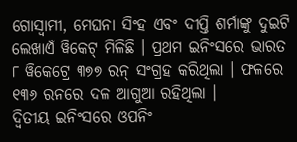ଗୋସ୍ୱାମୀ, ମେଘନା ସିଂହ ଏବଂ ଦୀପ୍ତି ଶର୍ମାଙ୍କୁ ଦୁଇଟି ଲେଖାଏଁ ୱିକେଟ୍ ମିଳିଛି । ପ୍ରଥମ ଇନିଂସରେ ଭାରତ ୮ ୱିକେଟ୍ରେ ୩୭୭ ରନ୍ ସଂଗ୍ରହ କରିଥିଲା । ଫଳରେ ୧୩୬ ରନରେ ଦଳ ଆଗୁଆ ରହିଥିଲା ।
ଦ୍ୱିତୀୟ ଇନିଂସରେ ଓପନିଂ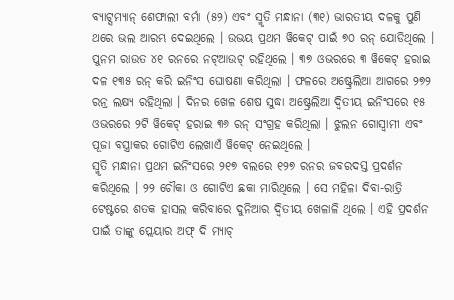ବ୍ୟାଟ୍ସମ୍ୟାନ୍ ଶେଫାଲୀ ବର୍ମା (୫୨) ଏବଂ ସ୍ମୃତି ମନ୍ଧାନା (୩୧) ଭାରତୀୟ ଦଳକୁ ପୁଣି ଥରେ ଭଲ ଆରମ୍ଭ ଦେଇଥିଲେ । ଉଭୟ ପ୍ରଥମ ୱିକେଟ୍ ପାଇଁ ୭୦ ରନ୍ ଯୋଡିଥିଲେ । ପୁନମ ରାଉତ ୪୧ ରନରେ ନଟ୍ଆଉଟ୍ ରହିଥିଲେ । ୩୭ ଓଭରରେ ୩ ୱିକେଟ୍ ହରାଇ ଦଳ ୧୩୫ ରନ୍ କରି ଇନିଂସ ଘୋଷଣା କରିଥିଲା । ଫଳରେ ଅଷ୍ଟ୍ରେଲିଆ ଆଗରେ ୨୭୨ ରନ୍ର ଲକ୍ଷ୍ୟ ରହିଥିଲା । ଦିନର ଖେଳ ଶେଷ ସୁଦ୍ଧା ଅଷ୍ଟ୍ରେଲିଆ ଦ୍ୱିତୀୟ ଇନିଂସରେ ୧୫ ଓଭରରେ ୨ଟି ୱିକେଟ୍ ହରାଇ ୩୬ ରନ୍ ସଂଗ୍ରହ କରିଥିଲା । ଝୁଲନ ଗୋସ୍ୱାମୀ ଏବଂ ପୂଜା ବସ୍ତ୍ରାକର ଗୋଟିଏ ଲେଖାଏଁ ୱିକେଟ୍ ନେଇଥିଲେ ।
ସ୍ମୃତି ମନ୍ଧାନା ପ୍ରଥମ ଇନିଂସରେ ୨୧୭ ବଲରେ ୧୨୭ ରନର ଜବରଦସ୍ତ ପ୍ରଦର୍ଶନ କରିଥିଲେ । ୨୨ ଚୌକା ଓ ଗୋଟିଏ ଛକା ମାରିଥିଲେ । ସେ ମହିଳା ଦିବା-ରାତ୍ରି ଟେଷ୍ଟରେ ଶତକ ହାସଲ କରିବାରେ ଦୁନିଆର ଦ୍ୱିତୀୟ ଖେଳାଳି ଥିଲେ । ଏହି ପ୍ରଦର୍ଶନ ପାଇଁ ତାଙ୍କୁ ପ୍ଲେୟାର ଅଫ୍ ଦି ମ୍ୟାଚ୍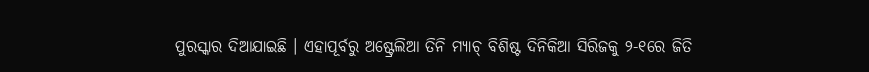ପୁରସ୍କାର ଦିଆଯାଇଛି । ଏହାପୂର୍ବରୁ ଅଷ୍ଟ୍ରେଲିଆ ତିନି ମ୍ୟାଚ୍ ବିଶିଷ୍ଟ ଦିନିକିଆ ସିରିଜକୁ ୨-୧ରେ ଜିତି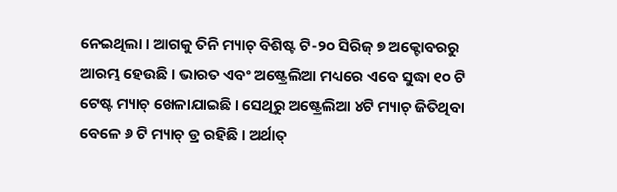ନେଇଥିଲା । ଆଗକୁ ତିନି ମ୍ୟାଚ୍ ବିଶିଷ୍ଟ ଟି-୨୦ ସିରିଜ୍ ୭ ଅକ୍ଟୋବରରୁ ଆରମ୍ଭ ହେଉଛି । ଭାରତ ଏବଂ ଅଷ୍ଟ୍ରେଲିଆ ମଧ୍ୟରେ ଏବେ ସୁଦ୍ଧା ୧୦ ଟି ଟେଷ୍ଟ ମ୍ୟାଚ୍ ଖେଳାଯାଇଛି । ସେଥିରୁ ଅଷ୍ଟ୍ରେଲିଆ ୪ଟି ମ୍ୟାଚ୍ ଜିତିଥିବା ବେଳେ ୬ ଟି ମ୍ୟାଚ୍ ଡ୍ର ରହିଛି । ଅର୍ଥାତ୍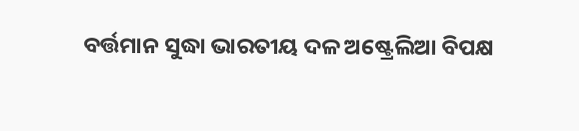ବର୍ତ୍ତମାନ ସୁଦ୍ଧା ଭାରତୀୟ ଦଳ ଅଷ୍ଟ୍ରେଲିଆ ବିପକ୍ଷ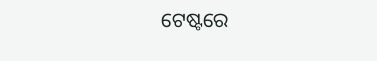ଟେଷ୍ଟରେ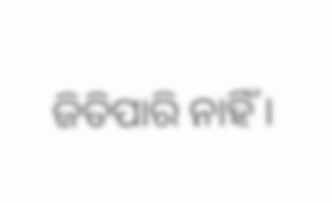ଜିତିପାରି ନାହିଁ ।